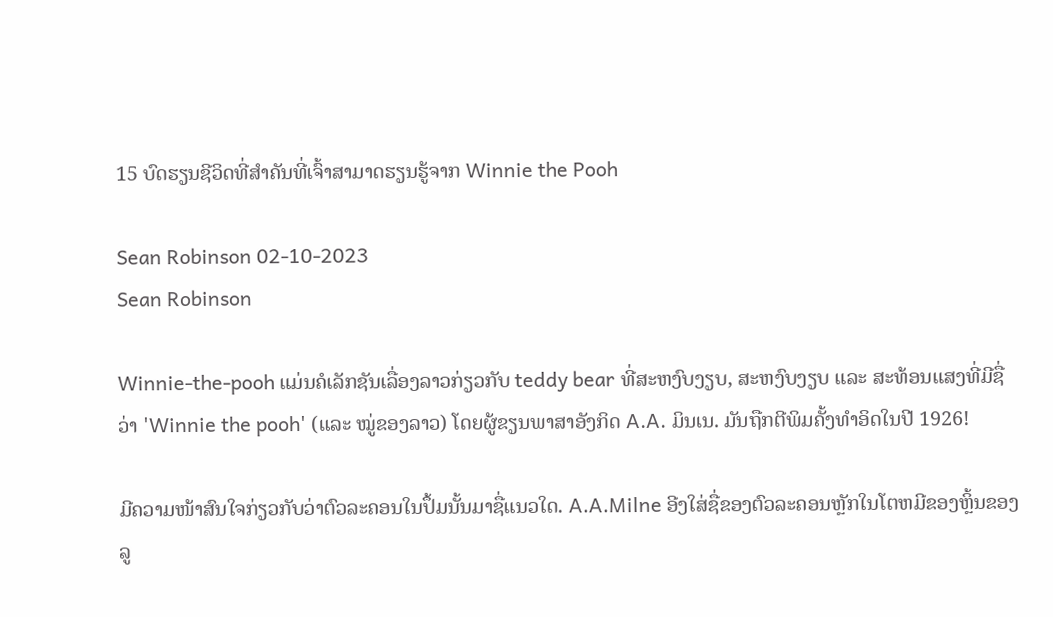15 ບົດຮຽນຊີວິດທີ່ສຳຄັນທີ່ເຈົ້າສາມາດຮຽນຮູ້ຈາກ Winnie the Pooh

Sean Robinson 02-10-2023
Sean Robinson

Winnie-the-pooh ແມ່ນຄໍເລັກຊັນເລື່ອງລາວກ່ຽວກັບ teddy bear ທີ່ສະຫງົບງຽບ, ສະຫງົບງຽບ ແລະ ສະທ້ອນແສງທີ່ມີຊື່ວ່າ 'Winnie the pooh' (ແລະ ໝູ່ຂອງລາວ) ໂດຍຜູ້ຂຽນພາສາອັງກິດ A.A. ມິນເນ. ມັນຖືກຕີພິມຄັ້ງທຳອິດໃນປີ 1926!

ມີຄວາມໜ້າສົນໃຈກ່ຽວກັບວ່າຕົວລະຄອນໃນປຶ້ມນັ້ນມາຊື່ແນວໃດ. A.A.Milne ອີງໃສ່ຊື່ຂອງຕົວລະຄອນຫຼັກໃນໂຕຫມີຂອງຫຼິ້ນຂອງລູ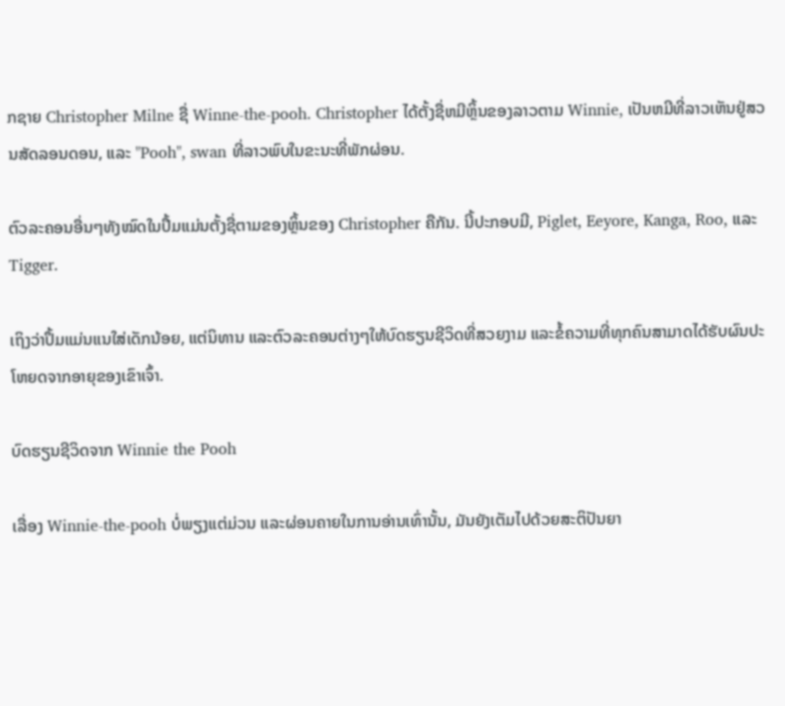ກຊາຍ Christopher Milne ຊື່ Winne-the-pooh. Christopher ໄດ້ຕັ້ງຊື່ຫມີຫຼິ້ນຂອງລາວຕາມ Winnie, ເປັນຫມີທີ່ລາວເຫັນຢູ່ສວນສັດລອນດອນ, ແລະ "Pooh", swan ທີ່ລາວພົບໃນຂະນະທີ່ພັກຜ່ອນ.

ຕົວລະຄອນອື່ນໆທັງໝົດໃນປຶ້ມແມ່ນຕັ້ງຊື່ຕາມຂອງຫຼິ້ນຂອງ Christopher ຄືກັນ. ນີ້ປະກອບມີ, Piglet, Eeyore, Kanga, Roo, ແລະ Tigger.

ເຖິງວ່າປຶ້ມແມ່ນແນໃສ່ເດັກນ້ອຍ, ແຕ່ນິທານ ແລະຕົວລະຄອນຕ່າງໆໃຫ້ບົດຮຽນຊີວິດທີ່ສວຍງາມ ແລະຂໍ້ຄວາມທີ່ທຸກຄົນສາມາດໄດ້ຮັບຜົນປະໂຫຍດຈາກອາຍຸຂອງເຂົາເຈົ້າ.

ບົດຮຽນຊີວິດຈາກ Winnie the Pooh

ເລື່ອງ Winnie-the-pooh ບໍ່ພຽງແຕ່ມ່ວນ ແລະຜ່ອນຄາຍໃນການອ່ານເທົ່ານັ້ນ, ມັນຍັງເຕັມໄປດ້ວຍສະຕິປັນຍາ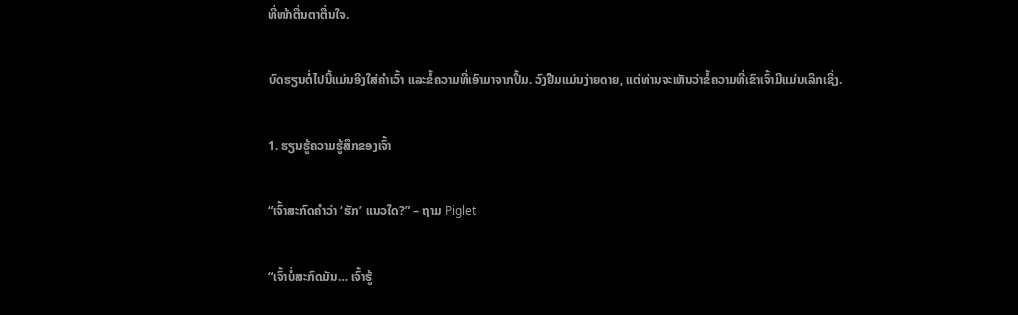ທີ່ໜ້າຕື່ນຕາຕື່ນໃຈ.

ບົດຮຽນຕໍ່ໄປນີ້ແມ່ນອີງໃສ່ຄໍາເວົ້າ ແລະຂໍ້ຄວາມທີ່ເອົາມາຈາກປຶ້ມ. ວົງຢືມແມ່ນງ່າຍດາຍ, ແຕ່ທ່ານຈະເຫັນວ່າຂໍ້ຄວາມທີ່ເຂົາເຈົ້າມີແມ່ນເລິກເຊິ່ງ.

1. ຮຽນຮູ້ຄວາມຮູ້ສຶກຂອງເຈົ້າ

“ເຈົ້າສະກົດຄຳວ່າ ‘ຮັກ’ ແນວໃດ?” – ຖາມ Piglet

“ເຈົ້າບໍ່ສະກົດມັນ… ເຈົ້າຮູ້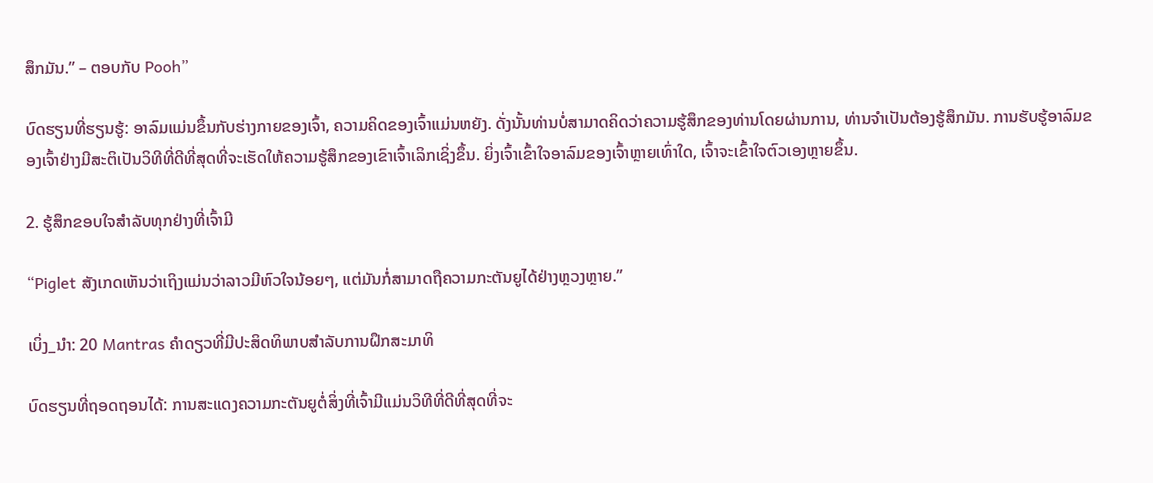ສຶກມັນ.” – ຕອບກັບ Pooh”

ບົດຮຽນທີ່ຮຽນຮູ້: ອາລົມແມ່ນຂຶ້ນກັບຮ່າງກາຍຂອງເຈົ້າ, ຄວາມຄິດຂອງເຈົ້າແມ່ນຫຍັງ. ດັ່ງນັ້ນທ່ານບໍ່ສາມາດຄິດວ່າຄວາມຮູ້ສຶກຂອງທ່ານໂດຍຜ່ານການ, ທ່ານຈໍາເປັນຕ້ອງຮູ້ສຶກມັນ. ການຮັບຮູ້ອາລົມຂອງເຈົ້າຢ່າງມີສະຕິເປັນວິທີທີ່ດີທີ່ສຸດທີ່ຈະເຮັດໃຫ້ຄວາມຮູ້ສຶກຂອງເຂົາເຈົ້າເລິກເຊິ່ງຂຶ້ນ. ຍິ່ງເຈົ້າເຂົ້າໃຈອາລົມຂອງເຈົ້າຫຼາຍເທົ່າໃດ, ເຈົ້າຈະເຂົ້າໃຈຕົວເອງຫຼາຍຂຶ້ນ.

2. ຮູ້ສຶກຂອບໃຈສຳລັບທຸກຢ່າງທີ່ເຈົ້າມີ

“Piglet ສັງເກດເຫັນວ່າເຖິງແມ່ນວ່າລາວມີຫົວໃຈນ້ອຍໆ, ແຕ່ມັນກໍ່ສາມາດຖືຄວາມກະຕັນຍູໄດ້ຢ່າງຫຼວງຫຼາຍ.”

ເບິ່ງ_ນຳ: 20 Mantras ຄໍາດຽວທີ່ມີປະສິດທິພາບສໍາລັບການຝຶກສະມາທິ

ບົດຮຽນທີ່ຖອດຖອນໄດ້: ການສະແດງຄວາມກະຕັນຍູຕໍ່ສິ່ງທີ່ເຈົ້າມີແມ່ນວິທີທີ່ດີທີ່ສຸດທີ່ຈະ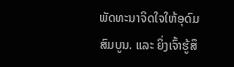ພັດທະນາຈິດໃຈໃຫ້ອຸດົມສົມບູນ. ແລະ ຍິ່ງເຈົ້າຮູ້ສຶ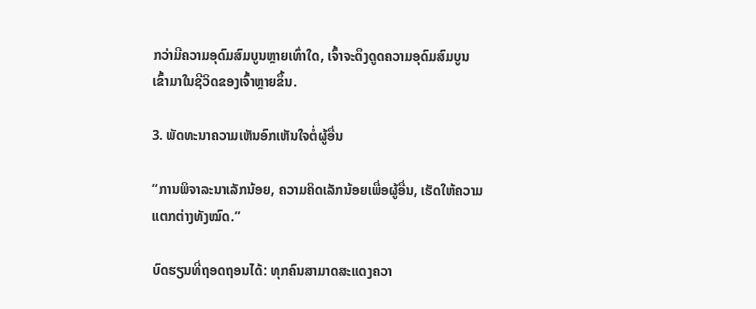ກວ່າມີຄວາມອຸດົມສົມບູນຫຼາຍເທົ່າໃດ, ເຈົ້າຈະດຶງດູດຄວາມອຸດົມສົມບູນເຂົ້າມາໃນຊີວິດຂອງເຈົ້າຫຼາຍຂຶ້ນ.

3. ພັດທະນາຄວາມເຫັນອົກເຫັນໃຈຕໍ່ຜູ້ອື່ນ

“ການພິຈາລະນາເລັກນ້ອຍ, ຄວາມຄິດເລັກນ້ອຍເພື່ອຜູ້ອື່ນ, ເຮັດໃຫ້ຄວາມແຕກຕ່າງທັງໝົດ.”

ບົດຮຽນທີ່ຖອດຖອນໄດ້: ທຸກຄົນສາມາດສະແດງຄວາ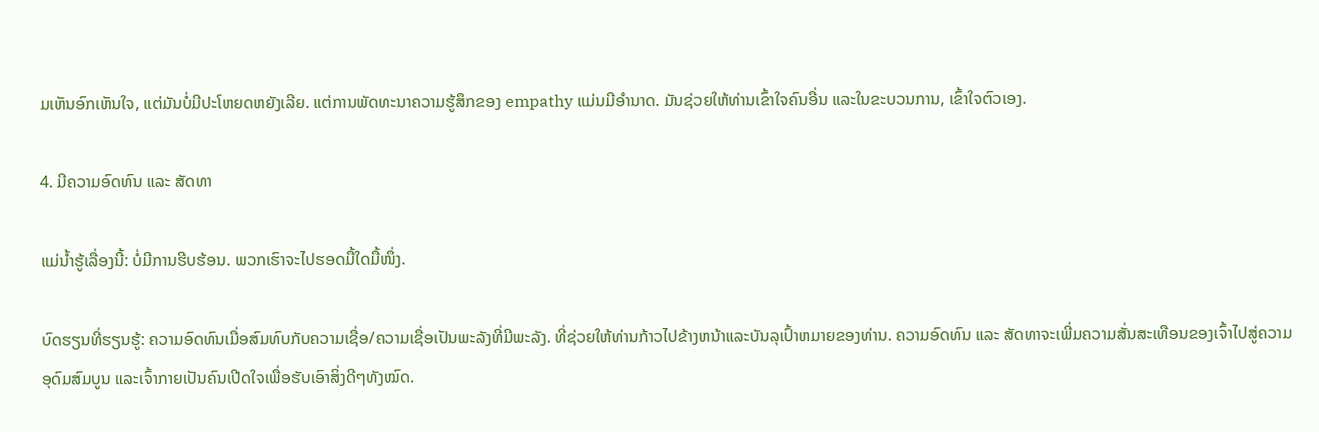ມເຫັນອົກເຫັນໃຈ, ແຕ່ມັນບໍ່ມີປະໂຫຍດຫຍັງເລີຍ. ແຕ່ການພັດທະນາຄວາມຮູ້ສຶກຂອງ empathy ແມ່ນມີອໍານາດ. ມັນຊ່ວຍໃຫ້ທ່ານເຂົ້າໃຈຄົນອື່ນ ແລະໃນຂະບວນການ, ເຂົ້າໃຈຕົວເອງ.

4. ມີຄວາມອົດທົນ ແລະ ສັດທາ

ແມ່ນ້ຳຮູ້ເລື່ອງນີ້: ບໍ່ມີການຮີບຮ້ອນ. ພວກເຮົາຈະໄປຮອດມື້ໃດມື້ໜຶ່ງ.

ບົດຮຽນທີ່ຮຽນຮູ້: ຄວາມອົດທົນເມື່ອສົມທົບກັບຄວາມເຊື່ອ/ຄວາມເຊື່ອເປັນພະລັງທີ່ມີພະລັງ. ທີ່ຊ່ວຍໃຫ້ທ່ານກ້າວໄປຂ້າງຫນ້າແລະບັນລຸເປົ້າຫມາຍຂອງທ່ານ. ຄວາມອົດທົນ ແລະ ສັດທາຈະເພີ່ມຄວາມສັ່ນສະເທືອນຂອງເຈົ້າໄປສູ່ຄວາມອຸດົມສົມບູນ ແລະເຈົ້າກາຍເປັນຄົນເປີດໃຈເພື່ອຮັບເອົາສິ່ງດີໆທັງໝົດ.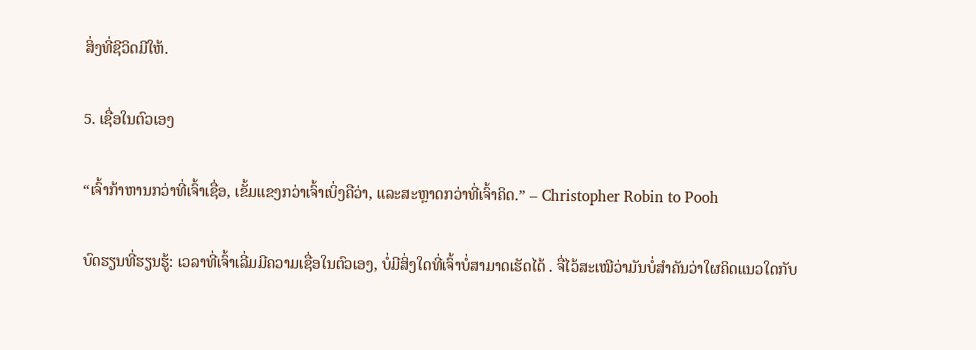ສິ່ງທີ່ຊີວິດມີໃຫ້.

5. ເຊື່ອໃນຕົວເອງ

“ເຈົ້າກ້າຫານກວ່າທີ່ເຈົ້າເຊື່ອ, ເຂັ້ມແຂງກວ່າເຈົ້າເບິ່ງຄືວ່າ, ແລະສະຫຼາດກວ່າທີ່ເຈົ້າຄິດ.” – Christopher Robin to Pooh

ບົດຮຽນທີ່ຮຽນຮູ້: ເວລາທີ່ເຈົ້າເລີ່ມມີຄວາມເຊື່ອໃນຕົວເອງ, ບໍ່ມີສິ່ງໃດທີ່ເຈົ້າບໍ່ສາມາດເຮັດໄດ້ . ຈື່ໄວ້ສະເໝີວ່າມັນບໍ່ສຳຄັນວ່າໃຜຄິດແນວໃດກັບ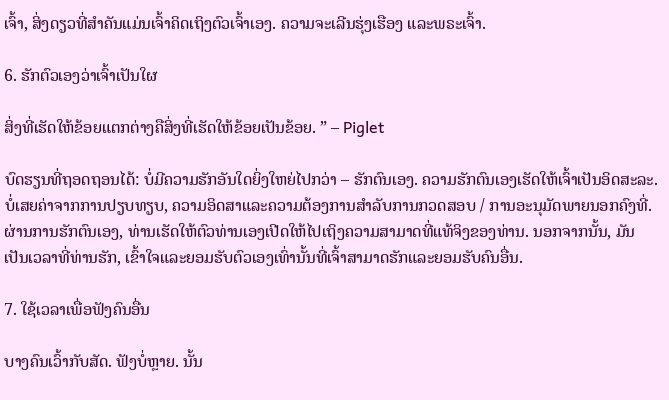ເຈົ້າ, ສິ່ງດຽວທີ່ສຳຄັນແມ່ນເຈົ້າຄິດເຖິງຕົວເຈົ້າເອງ. ຄວາມຈະເລີນຮຸ່ງເຮືອງ ແລະພຣະເຈົ້າ.

6. ຮັກຕົວເອງວ່າເຈົ້າເປັນໃຜ

ສິ່ງທີ່ເຮັດໃຫ້ຂ້ອຍແຕກຕ່າງຄືສິ່ງທີ່ເຮັດໃຫ້ຂ້ອຍເປັນຂ້ອຍ. ” – Piglet

ບົດຮຽນທີ່ຖອດຖອນໄດ້: ບໍ່ມີຄວາມຮັກອັນໃດຍິ່ງໃຫຍ່ໄປກວ່າ – ຮັກຕົນເອງ. ຄວາມຮັກຕົນເອງເຮັດໃຫ້ເຈົ້າເປັນອິດສະລະ. ບໍ່ເສຍຄ່າຈາກການປຽບທຽບ, ຄວາມອິດສາແລະຄວາມຕ້ອງການສໍາລັບການກວດສອບ / ການອະນຸມັດພາຍນອກຄົງທີ່. ຜ່ານການຮັກຕົນເອງ, ທ່ານເຮັດໃຫ້ຕົວທ່ານເອງເປີດໃຫ້ໄປເຖິງຄວາມສາມາດທີ່ແທ້ຈິງຂອງທ່ານ. ນອກຈາກນັ້ນ, ມັນເປັນເວລາທີ່ທ່ານຮັກ, ເຂົ້າໃຈແລະຍອມຮັບຕົວເອງເທົ່ານັ້ນທີ່ເຈົ້າສາມາດຮັກແລະຍອມຮັບຄົນອື່ນ.

7. ໃຊ້ເວລາເພື່ອຟັງຄົນອື່ນ

ບາງຄົນເວົ້າກັບສັດ. ຟັງບໍ່ຫຼາຍ. ນັ້ນ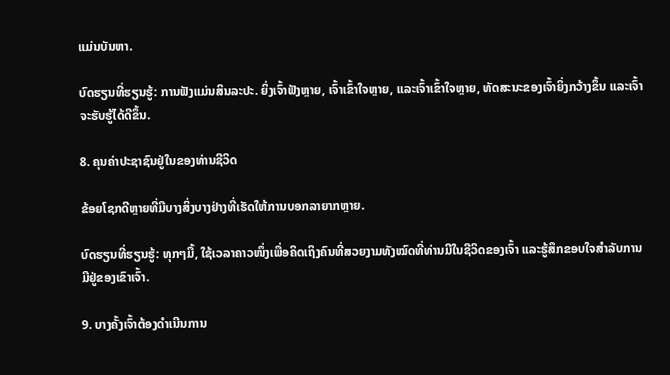ແມ່ນບັນຫາ.

ບົດຮຽນທີ່ຮຽນຮູ້: ການຟັງແມ່ນສິນລະປະ. ຍິ່ງເຈົ້າຟັງຫຼາຍ, ເຈົ້າເຂົ້າໃຈຫຼາຍ, ແລະເຈົ້າເຂົ້າໃຈຫຼາຍ, ທັດສະນະຂອງເຈົ້າຍິ່ງກວ້າງຂຶ້ນ ແລະເຈົ້າຈະຮັບຮູ້ໄດ້ດີຂຶ້ນ.

8. ຄຸນຄ່າປະຊາຊົນຢູ່ໃນຂອງທ່ານຊີວິດ

ຂ້ອຍໂຊກດີຫຼາຍທີ່ມີບາງສິ່ງບາງຢ່າງທີ່ເຮັດໃຫ້ການບອກລາຍາກຫຼາຍ.

ບົດຮຽນທີ່ຮຽນຮູ້: ທຸກໆມື້, ໃຊ້ເວລາຄາວໜຶ່ງເພື່ອຄິດເຖິງຄົນທີ່ສວຍງາມທັງໝົດທີ່ທ່ານມີໃນຊີວິດຂອງເຈົ້າ ແລະຮູ້ສຶກຂອບໃຈສໍາລັບການມີຢູ່ຂອງເຂົາເຈົ້າ.

9. ບາງຄັ້ງເຈົ້າຕ້ອງດຳເນີນການ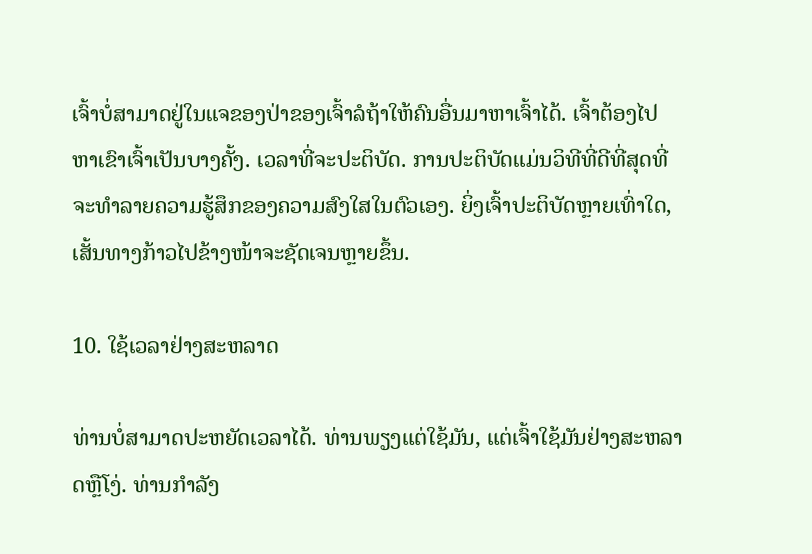ເຈົ້າບໍ່ສາມາດຢູ່ໃນແຈຂອງປ່າຂອງເຈົ້າລໍຖ້າໃຫ້ຄົນອື່ນມາຫາເຈົ້າໄດ້. ເຈົ້າຕ້ອງໄປຫາເຂົາເຈົ້າເປັນບາງຄັ້ງ. ເວລາທີ່ຈະປະຕິບັດ. ການປະຕິບັດແມ່ນວິທີທີ່ດີທີ່ສຸດທີ່ຈະທໍາລາຍຄວາມຮູ້ສຶກຂອງຄວາມສົງໃສໃນຕົວເອງ. ຍິ່ງເຈົ້າປະຕິບັດຫຼາຍເທົ່າໃດ, ເສັ້ນທາງກ້າວໄປຂ້າງໜ້າຈະຊັດເຈນຫຼາຍຂຶ້ນ.

10. ໃຊ້ເວລາຢ່າງສະຫລາດ

ທ່ານບໍ່ສາມາດປະຫຍັດເວລາໄດ້. ທ່ານພຽງແຕ່ໃຊ້ມັນ, ແຕ່ເຈົ້າໃຊ້ມັນຢ່າງສະຫລາດຫຼືໂງ່. ທ່ານກໍາລັງ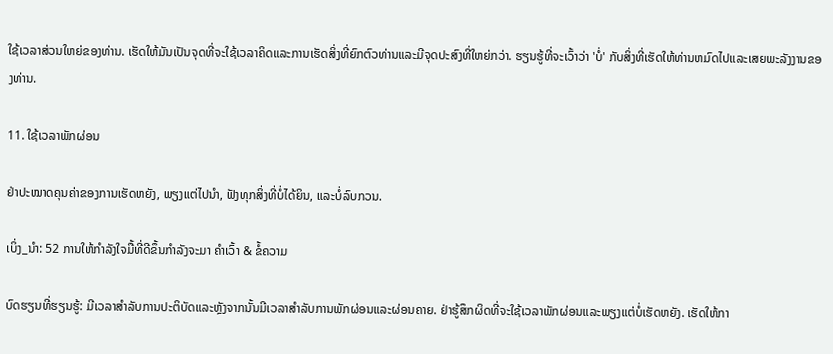ໃຊ້ເວລາສ່ວນໃຫຍ່ຂອງທ່ານ. ເຮັດໃຫ້ມັນເປັນຈຸດທີ່ຈະໃຊ້ເວລາຄິດແລະການເຮັດສິ່ງທີ່ຍົກຕົວທ່ານແລະມີຈຸດປະສົງທີ່ໃຫຍ່ກວ່າ. ຮຽນຮູ້ທີ່ຈະເວົ້າວ່າ 'ບໍ່' ກັບສິ່ງທີ່ເຮັດໃຫ້ທ່ານຫມົດໄປແລະເສຍພະລັງງານຂອງທ່ານ.

11. ໃຊ້ເວລາພັກຜ່ອນ

ຢ່າປະໝາດຄຸນຄ່າຂອງການເຮັດຫຍັງ, ພຽງແຕ່ໄປນຳ, ຟັງທຸກສິ່ງທີ່ບໍ່ໄດ້ຍິນ, ແລະບໍ່ລົບກວນ.

ເບິ່ງ_ນຳ: 52 ການໃຫ້ກຳລັງໃຈມື້ທີ່ດີຂຶ້ນກຳລັງຈະມາ ຄໍາເວົ້າ & ຂໍ້ຄວາມ

ບົດຮຽນທີ່ຮຽນຮູ້: ມີເວລາສໍາລັບການປະຕິບັດແລະຫຼັງຈາກນັ້ນມີເວລາສໍາລັບການພັກຜ່ອນແລະຜ່ອນຄາຍ. ຢ່າຮູ້ສຶກຜິດທີ່ຈະໃຊ້ເວລາພັກຜ່ອນແລະພຽງແຕ່ບໍ່ເຮັດຫຍັງ. ເຮັດໃຫ້ກາ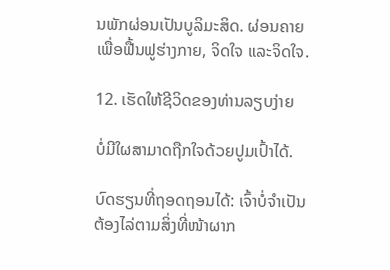ນພັກຜ່ອນເປັນບູລິມະສິດ. ຜ່ອນຄາຍເພື່ອຟື້ນຟູຮ່າງກາຍ, ຈິດໃຈ ແລະຈິດໃຈ.

12. ເຮັດໃຫ້ຊີວິດຂອງທ່ານລຽບງ່າຍ

ບໍ່ມີໃຜສາມາດຖືກໃຈດ້ວຍປູມເປົ້າໄດ້.

ບົດຮຽນທີ່ຖອດຖອນໄດ້: ເຈົ້າບໍ່ຈຳເປັນຕ້ອງໄລ່ຕາມສິ່ງທີ່ໜ້າຜາກ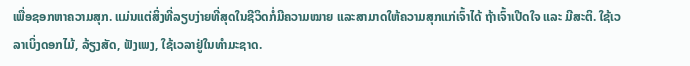ເພື່ອຊອກຫາຄວາມສຸກ. ແມ່ນແຕ່ສິ່ງທີ່ລຽບງ່າຍທີ່ສຸດໃນຊີວິດກໍ່ມີຄວາມໝາຍ ແລະສາມາດໃຫ້ຄວາມສຸກແກ່ເຈົ້າໄດ້ ຖ້າເຈົ້າເປີດໃຈ ແລະ ມີສະຕິ. ໃຊ້ເວລາເບິ່ງດອກໄມ້, ລ້ຽງສັດ, ຟັງເພງ, ໃຊ້ເວລາຢູ່ໃນທໍາມະຊາດ.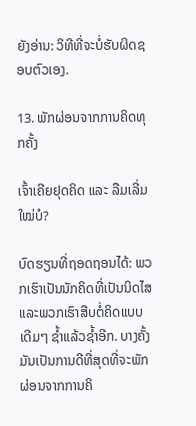ຍັງອ່ານ: ວິທີທີ່ຈະບໍ່ຮັບຜິດຊອບຕົວເອງ.

13. ພັກຜ່ອນຈາກການຄິດທຸກຄັ້ງ

ເຈົ້າເຄີຍຢຸດຄິດ ແລະ ລືມເລີ່ມໃໝ່ບໍ?

ບົດຮຽນທີ່ຖອດຖອນໄດ້: ພວກເຮົາເປັນນັກຄິດທີ່ເປັນນິດໄສ ແລະພວກເຮົາສືບຕໍ່ຄິດແບບເດີມໆ ຊໍ້າແລ້ວຊໍ້າອີກ. ບາງຄັ້ງມັນເປັນການດີທີ່ສຸດທີ່ຈະພັກຜ່ອນຈາກການຄິ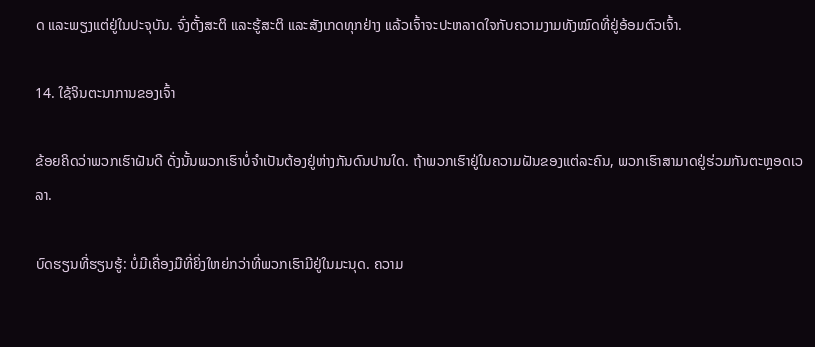ດ ແລະພຽງແຕ່ຢູ່ໃນປະຈຸບັນ. ຈົ່ງຕັ້ງສະຕິ ແລະຮູ້ສະຕິ ແລະສັງເກດທຸກຢ່າງ ແລ້ວເຈົ້າຈະປະຫລາດໃຈກັບຄວາມງາມທັງໝົດທີ່ຢູ່ອ້ອມຕົວເຈົ້າ.

14. ໃຊ້ຈິນຕະນາການຂອງເຈົ້າ

ຂ້ອຍຄິດວ່າພວກເຮົາຝັນດີ ດັ່ງນັ້ນພວກເຮົາບໍ່ຈຳເປັນຕ້ອງຢູ່ຫ່າງກັນດົນປານໃດ. ຖ້າພວກເຮົາຢູ່ໃນຄວາມຝັນຂອງແຕ່ລະຄົນ, ພວກເຮົາສາມາດຢູ່ຮ່ວມກັນຕະຫຼອດເວລາ.

ບົດຮຽນທີ່ຮຽນຮູ້: ບໍ່ມີເຄື່ອງມືທີ່ຍິ່ງໃຫຍ່ກວ່າທີ່ພວກເຮົາມີຢູ່ໃນມະນຸດ. ຄວາມ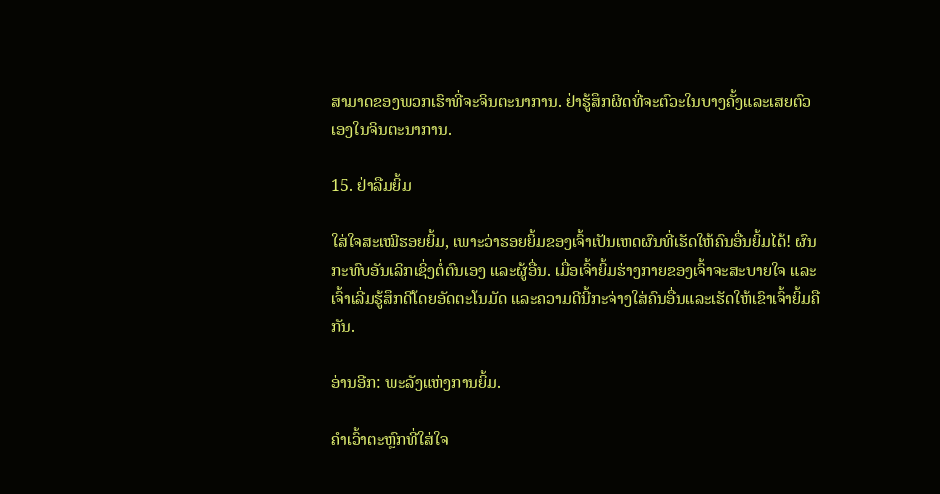ສາມາດຂອງພວກເຮົາທີ່ຈະຈິນຕະນາການ. ຢ່າຮູ້ສຶກຜິດທີ່ຈະຕົວະໃນບາງຄັ້ງແລະເສຍຕົວເອງໃນຈິນຕະນາການ.

15. ຢ່າລືມຍິ້ມ

ໃສ່ໃຈສະເໝີຮອຍຍິ້ມ, ເພາະວ່າຮອຍຍິ້ມຂອງເຈົ້າເປັນເຫດຜົນທີ່ເຮັດໃຫ້ຄົນອື່ນຍິ້ມໄດ້! ຜົນກະທົບອັນເລິກເຊິ່ງຕໍ່ຕົນເອງ ແລະຜູ້ອື່ນ. ເມື່ອເຈົ້າຍິ້ມຮ່າງກາຍຂອງເຈົ້າຈະສະບາຍໃຈ ແລະ ເຈົ້າເລີ່ມຮູ້ສຶກດີໂດຍອັດຕະໂນມັດ ແລະຄວາມດີນີ້ກະຈ່າງໃສ່ຄົນອື່ນແລະເຮັດໃຫ້ເຂົາເຈົ້າຍິ້ມຄືກັນ.

ອ່ານອີກ: ພະລັງແຫ່ງການຍິ້ມ.

ຄຳເວົ້າຕະຫຼົກທີ່ໃສ່ໃຈ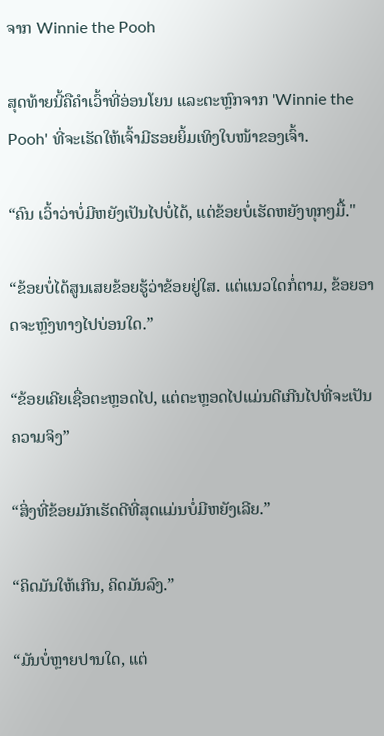ຈາກ Winnie the Pooh

ສຸດທ້າຍນີ້ຄືຄຳເວົ້າທີ່ອ່ອນໂຍນ ແລະຕະຫຼົກຈາກ 'Winnie the Pooh' ທີ່ຈະເຮັດໃຫ້ເຈົ້າມີຮອຍຍິ້ມເທິງໃບໜ້າຂອງເຈົ້າ.

“ຄົນ ເວົ້າວ່າບໍ່ມີຫຍັງເປັນໄປບໍ່ໄດ້, ແຕ່ຂ້ອຍບໍ່ເຮັດຫຍັງທຸກໆມື້."

“ຂ້ອຍບໍ່ໄດ້ສູນເສຍຂ້ອຍຮູ້ວ່າຂ້ອຍຢູ່ໃສ. ແຕ່ແນວໃດກໍ່ຕາມ, ຂ້ອຍອາດຈະຫຼົງທາງໄປບ່ອນໃດ.”

“ຂ້ອຍເຄີຍເຊື່ອຕະຫຼອດໄປ, ແຕ່ຕະຫຼອດໄປແມ່ນດີເກີນໄປທີ່ຈະເປັນຄວາມຈິງ”

“ສິ່ງທີ່ຂ້ອຍມັກເຮັດດີທີ່ສຸດແມ່ນບໍ່ມີຫຍັງເລີຍ.”

“ຄິດມັນໃຫ້ເກີນ, ຄິດມັນລົງ.”

“ມັນບໍ່ຫຼາຍປານໃດ, ແຕ່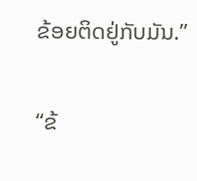ຂ້ອຍຕິດຢູ່ກັບມັນ.”

“ຂ້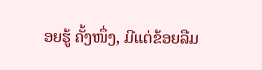ອຍຮູ້ ຄັ້ງໜຶ່ງ, ມີແຕ່ຂ້ອຍລືມ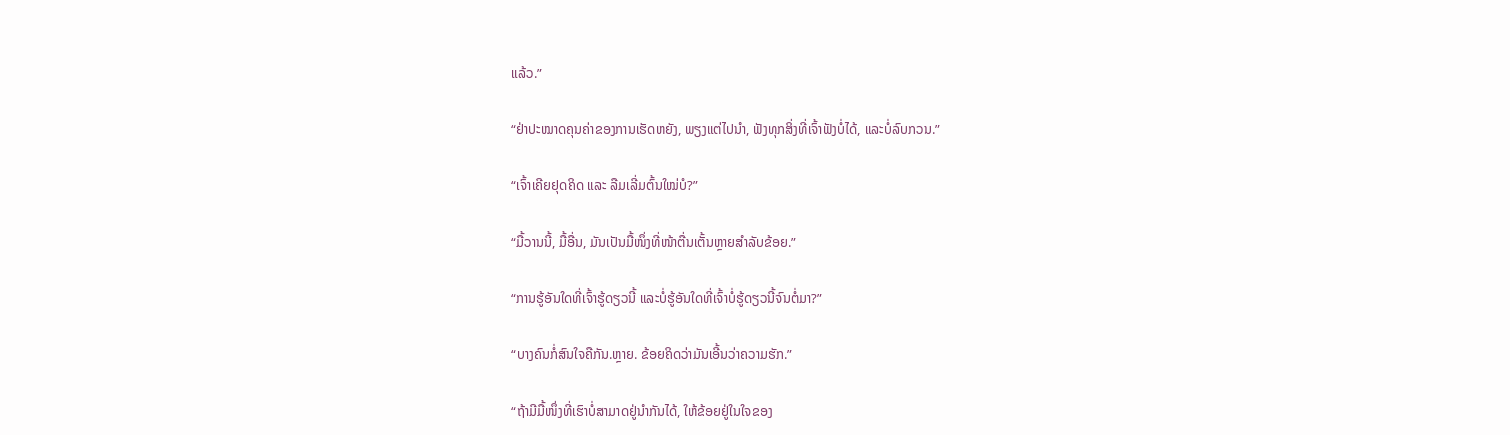ແລ້ວ.”

“ຢ່າປະໝາດຄຸນຄ່າຂອງການເຮັດຫຍັງ, ພຽງແຕ່ໄປນຳ, ຟັງທຸກສິ່ງທີ່ເຈົ້າຟັງບໍ່ໄດ້, ແລະບໍ່ລົບກວນ.”

“ເຈົ້າເຄີຍຢຸດຄິດ ແລະ ລືມເລີ່ມຕົ້ນໃໝ່ບໍ?”

“ມື້ວານນີ້, ມື້ອື່ນ, ມັນເປັນມື້ໜຶ່ງທີ່ໜ້າຕື່ນເຕັ້ນຫຼາຍສຳລັບຂ້ອຍ.”

“ການຮູ້ອັນໃດທີ່ເຈົ້າຮູ້ດຽວນີ້ ແລະບໍ່ຮູ້ອັນໃດທີ່ເຈົ້າບໍ່ຮູ້ດຽວນີ້ຈົນຕໍ່ມາ?”

“ບາງຄົນກໍ່ສົນໃຈຄືກັນ.ຫຼາຍ. ຂ້ອຍຄິດວ່າມັນເອີ້ນວ່າຄວາມຮັກ.”

“ຖ້າມີມື້ໜຶ່ງທີ່ເຮົາບໍ່ສາມາດຢູ່ນຳກັນໄດ້, ໃຫ້ຂ້ອຍຢູ່ໃນໃຈຂອງ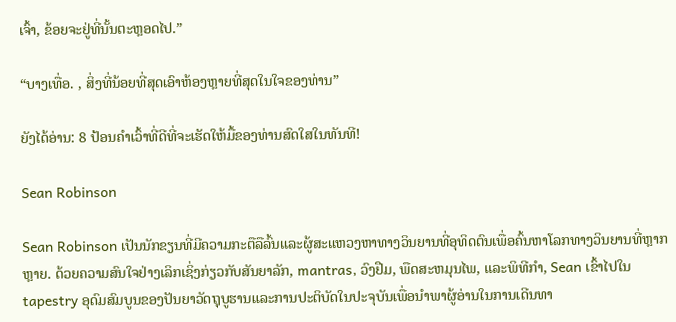ເຈົ້າ, ຂ້ອຍຈະຢູ່ທີ່ນັ້ນຕະຫຼອດໄປ.”

“ບາງເທື່ອ. , ສິ່ງທີ່ນ້ອຍທີ່ສຸດເອົາຫ້ອງຫຼາຍທີ່ສຸດໃນໃຈຂອງທ່ານ”

ຍັງໄດ້ອ່ານ: 8 ປ້ອນຄໍາເວົ້າທີ່ດີທີ່ຈະເຮັດໃຫ້ມື້ຂອງທ່ານສົດໃສໃນທັນທີ!

Sean Robinson

Sean Robinson ເປັນນັກຂຽນທີ່ມີຄວາມກະຕືລືລົ້ນແລະຜູ້ສະແຫວງຫາທາງວິນຍານທີ່ອຸທິດຕົນເພື່ອຄົ້ນຫາໂລກທາງວິນຍານທີ່ຫຼາກຫຼາຍ. ດ້ວຍຄວາມສົນໃຈຢ່າງເລິກເຊິ່ງກ່ຽວກັບສັນຍາລັກ, mantras, ວົງຢືມ, ພືດສະຫມຸນໄພ, ແລະພິທີກໍາ, Sean ເຂົ້າໄປໃນ tapestry ອຸດົມສົມບູນຂອງປັນຍາວັດຖຸບູຮານແລະການປະຕິບັດໃນປະຈຸບັນເພື່ອນໍາພາຜູ້ອ່ານໃນການເດີນທາ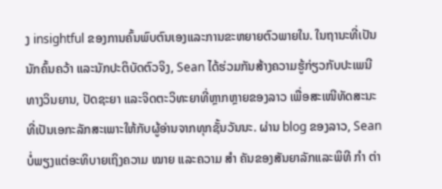ງ insightful ຂອງການຄົ້ນພົບຕົນເອງແລະການຂະຫຍາຍຕົວພາຍໃນ. ໃນຖານະທີ່ເປັນນັກຄົ້ນຄວ້າ ແລະນັກປະຕິບັດຕົວຈິງ, Sean ໄດ້ຮ່ວມກັນສ້າງຄວາມຮູ້ກ່ຽວກັບປະເພນີທາງວິນຍານ, ປັດຊະຍາ ແລະຈິດຕະວິທະຍາທີ່ຫຼາກຫຼາຍຂອງລາວ ເພື່ອສະເໜີທັດສະນະທີ່ເປັນເອກະລັກສະເພາະໃຫ້ກັບຜູ້ອ່ານຈາກທຸກຊັ້ນວັນນະ. ຜ່ານ blog ຂອງລາວ, Sean ບໍ່ພຽງແຕ່ອະທິບາຍເຖິງຄວາມ ໝາຍ ແລະຄວາມ ສຳ ຄັນຂອງສັນຍາລັກແລະພິທີ ກຳ ຕ່າ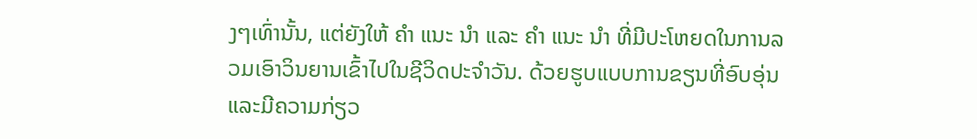ງໆເທົ່ານັ້ນ, ແຕ່ຍັງໃຫ້ ຄຳ ແນະ ນຳ ແລະ ຄຳ ແນະ ນຳ ທີ່ມີປະໂຫຍດໃນການລວມເອົາວິນຍານເຂົ້າໄປໃນຊີວິດປະຈໍາວັນ. ດ້ວຍຮູບແບບການຂຽນທີ່ອົບອຸ່ນແລະມີຄວາມກ່ຽວ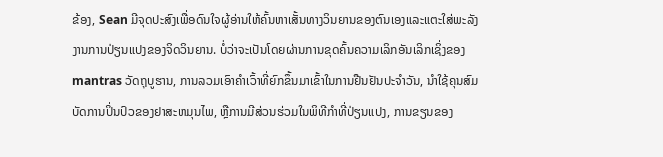ຂ້ອງ, Sean ມີຈຸດປະສົງເພື່ອດົນໃຈຜູ້ອ່ານໃຫ້ຄົ້ນຫາເສັ້ນທາງວິນຍານຂອງຕົນເອງແລະແຕະໃສ່ພະລັງງານການປ່ຽນແປງຂອງຈິດວິນຍານ. ບໍ່ວ່າຈະເປັນໂດຍຜ່ານການຂຸດຄົ້ນຄວາມເລິກອັນເລິກເຊິ່ງຂອງ mantras ວັດຖຸບູຮານ, ການລວມເອົາຄໍາເວົ້າທີ່ຍົກຂຶ້ນມາເຂົ້າໃນການຢືນຢັນປະຈໍາວັນ, ນໍາໃຊ້ຄຸນສົມບັດການປິ່ນປົວຂອງຢາສະຫມຸນໄພ, ຫຼືການມີສ່ວນຮ່ວມໃນພິທີກໍາທີ່ປ່ຽນແປງ, ການຂຽນຂອງ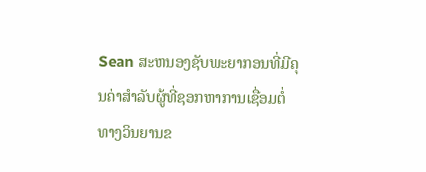Sean ສະຫນອງຊັບພະຍາກອນທີ່ມີຄຸນຄ່າສໍາລັບຜູ້ທີ່ຊອກຫາການເຊື່ອມຕໍ່ທາງວິນຍານຂ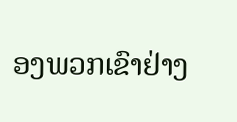ອງພວກເຂົາຢ່າງ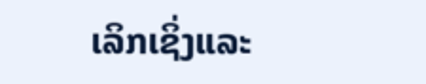ເລິກເຊິ່ງແລະ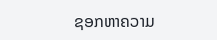ຊອກຫາຄວາມ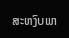ສະຫງົບພາ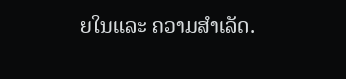ຍໃນແລະ ຄວາມສຳເລັດ.